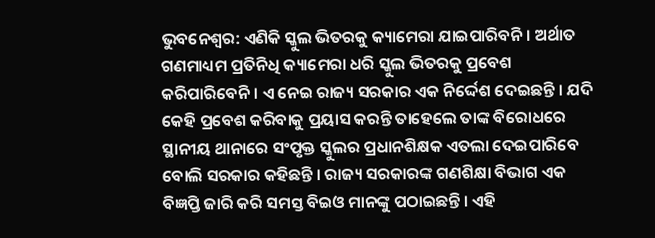ଭୁବନେଶ୍ୱର: ଏଣିକି ସ୍କୁଲ ଭିତରକୁ କ୍ୟାମେରା ଯାଇପାରିବନି । ଅର୍ଥାତ ଗଣମାଧ୍ୟମ ପ୍ରତିନିଧି କ୍ୟାମେରା ଧରି ସ୍କୁଲ ଭିତରକୁ ପ୍ରବେଶ କରିପାରିବେନି । ଏ ନେଇ ରାଜ୍ୟ ସରକାର ଏକ ନିର୍ଦ୍ଦେଶ ଦେଇଛନ୍ତି । ଯଦି କେହି ପ୍ରବେଶ କରିବାକୁ ପ୍ରୟାସ କରନ୍ତି ତାହେଲେ ତାଙ୍କ ବିରୋଧରେ ସ୍ଥାନୀୟ ଥାନାରେ ସଂପୃକ୍ତ ସ୍କୁଲର ପ୍ରଧାନଶିକ୍ଷକ ଏତଲା ଦେଇପାରିବେ ବୋଲି ସରକାର କହିଛନ୍ତି । ରାଜ୍ୟ ସରକାରଙ୍କ ଗଣଶିକ୍ଷା ବିଭାଗ ଏକ ବିଜ୍ଞପ୍ତି ଜାରି କରି ସମସ୍ତ ବିଇଓ ମାନଙ୍କୁ ପଠାଇଛନ୍ତି । ଏହି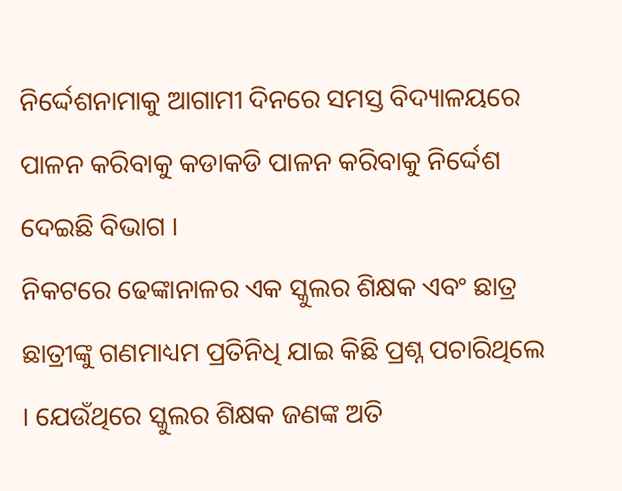ନିର୍ଦ୍ଦେଶନାମାକୁ ଆଗାମୀ ଦିନରେ ସମସ୍ତ ବିଦ୍ୟାଳୟରେ ପାଳନ କରିବାକୁ କଡାକଡି ପାଳନ କରିବାକୁ ନିର୍ଦ୍ଦେଶ ଦେଇଛି ବିଭାଗ ।
ନିକଟରେ ଢେଙ୍କାନାଳର ଏକ ସ୍କୁଲର ଶିକ୍ଷକ ଏବଂ ଛାତ୍ର ଛାତ୍ରୀଙ୍କୁ ଗଣମାଧ୍ୟମ ପ୍ରତିନିଧି ଯାଇ କିଛି ପ୍ରଶ୍ନ ପଚାରିଥିଲେ । ଯେଉଁଥିରେ ସ୍କୁଲର ଶିକ୍ଷକ ଜଣଙ୍କ ଅତି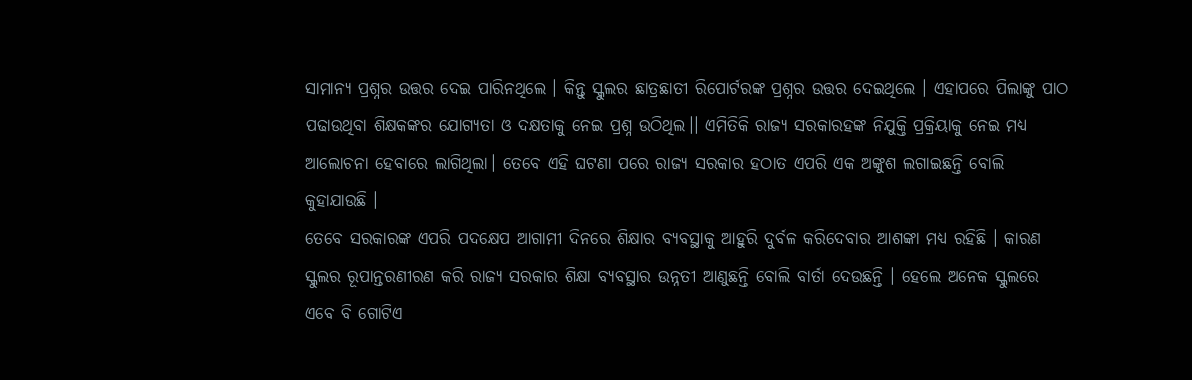ସାମାନ୍ୟ ପ୍ରଶ୍ନର ଉତ୍ତର ଦେଇ ପାରିନଥିଲେ । କିନ୍ତୁ ସ୍କୁଲର ଛାତ୍ରଛାତୀ ରିପୋର୍ଟରଙ୍କ ପ୍ରଶ୍ନର ଉତ୍ତର ଦେଇଥିଲେ । ଏହାପରେ ପିଲାଙ୍କୁ ପାଠ ପଢାଉଥିବା ଶିକ୍ଷକଙ୍କର ଯୋଗ୍ୟତା ଓ ଦକ୍ଷତାକୁ ନେଇ ପ୍ରଶ୍ନ ଉଠିଥିଲ।। ଏମିତିକି ରାଜ୍ୟ ସରକାରହଙ୍କ ନିଯୁକ୍ତି ପ୍ରକ୍ରିୟାକୁ ନେଇ ମଧ୍ୟ ଆଲୋଚନା ହେବାରେ ଲାଗିଥିଲା। ତେବେ ଏହି ଘଟଣା ପରେ ରାଜ୍ୟ ସରକାର ହଠାତ ଏପରି ଏକ ଅଙ୍କୁଶ ଲଗାଇଛନ୍ତି ବୋଲି କୁହାଯାଉଛି ।
ତେବେ ସରକାରଙ୍କ ଏପରି ପଦକ୍ଷେପ ଆଗାମୀ ଦିନରେ ଶିକ୍ଷାର ବ୍ୟବସ୍ଥାକୁ ଆହୁରି ଦୁର୍ବଳ କରିଦେବାର ଆଶଙ୍କା ମଧ୍ୟ ରହିଛି । କାରଣ ସ୍କୁଲର ରୂପାନ୍ତରଣୀରଣ କରି ରାଜ୍ୟ ସରକାର ଶିକ୍ଷା ବ୍ୟବସ୍ଥାର ଉନ୍ନତୀ ଆଣୁଛନ୍ତି ବୋଲି ବାର୍ତା ଦେଉଛନ୍ତି । ହେଲେ ଅନେକ ସ୍କୁଲରେ ଏବେ ବି ଗୋଟିଏ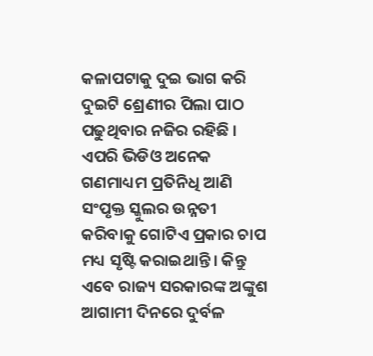କଳାପଟାକୁ ଦୁଇ ଭାଗ କରି ଦୁଇଟି ଶ୍ରେଣୀର ପିଲା ପାଠ ପଢୁଥିବାର ନଜିର ରହିଛି । ଏପରି ଭିଡିଓ ଅନେକ ଗଣମାଧ୍ୟମ ପ୍ରତିନିଧି ଆଣି ସଂପୃକ୍ତ ସ୍କୁଲର ଉନ୍ନତୀ କରିବାକୁ ଗୋଟିଏ ପ୍ରକାର ଚାପ ମଧ୍ୟ ସୃଷ୍ଟି କରାଇଥାନ୍ତି । କିନ୍ତୁ ଏବେ ରାଜ୍ୟ ସରକାରଙ୍କ ଅଙ୍କୁଶ ଆଗାମୀ ଦିନରେ ଦୁର୍ବଳ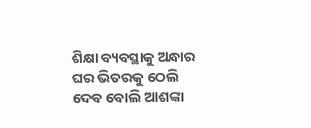ଶିକ୍ଷା ବ୍ୟବସ୍ଥାକୁ ଅନ୍ଧାର ଘର ଭିତରକୁ ଠେଲି ଦେବ ବୋଲି ଆଶଙ୍କା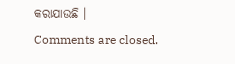କରାଯାଉଛି ।
Comments are closed.